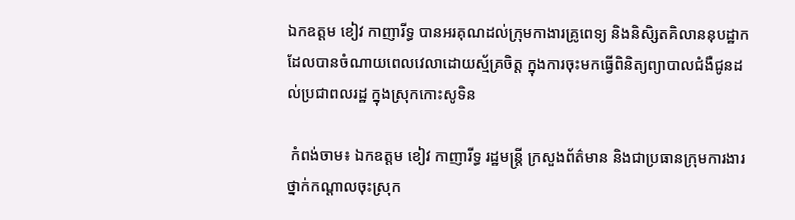ឯកឧត្តម ខៀវ កាញារីទ្ធ បានអរគុណដល់ក្រុមកាងារគ្រូពេទ្យ និងនិសិ្សតគិលាននុបដ្ឋាក ដែលបានចំណាយពេលវេលាដោយស្ម័គ្រចិត្ត ក្នុងការចុះមកធ្វើពិនិត្យព្យាបាលជំងឺជូនដល់ប្រជាពលរដ្ឋ ក្នុងស្រុកកោះសូទិន

 កំពង់ចាម៖ ឯកឧត្តម ខៀវ កាញារីទ្ធ រដ្ឋមន្ត្រី ក្រសួងព័ត៌មាន និងជាប្រធានក្រុមការងារថ្នាក់កណ្តាលចុះស្រុក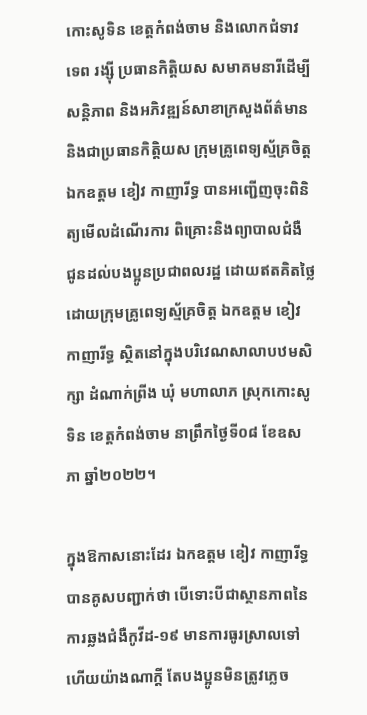កោះសូទិន ខេត្តកំពង់ចាម និងលោកជំទាវ ទេព រង្ស៊ី ប្រធានកិត្តិយស សមាគមនារីដើម្បីសន្តិភាព និងអភិវឌ្ឍន៍សាខាក្រសួងព័ត៌មាន និងជាប្រធានកិត្តិយស ក្រុមគ្រូពេទ្យស្ម័គ្រចិត្ត ឯកឧត្តម ខៀវ កាញារីទ្ធ បានអញ្ជើញចុះពិនិត្យមើលដំណើរការ ពិគ្រោះនិងព្យាបាលជំងឺ ជូនដល់បងប្អូនប្រជាពលរដ្ឋ ដោយឥតគិតថ្លៃ ដោយក្រុមគ្រូពេទ្យស្ម័គ្រចិត្ត ឯកឧត្តម ខៀវ កាញារីទ្ធ ស្ថិតនៅក្នុងបរិវេណសាលាបឋមសិក្សា ដំណាក់ព្រីង ឃុំ មហាលាភ ស្រុកកោះសូទិន ខេត្តកំពង់ចាម នាព្រឹកថ្ងៃទី០៨ ខែឧសភា ឆ្នាំ២០២២។

ក្នុងឱកាសនោះដែរ ឯកឧត្តម ខៀវ កាញារីទ្ធ បានគូសបញ្ជាក់ថា បើទោះបីជាស្ថានភាពនៃការឆ្លងជំងឺកូវីដ-១៩ មានការធូរស្រាលទៅហើយយ៉ាងណាក្តី តែបងប្អូនមិនត្រូវភ្លេច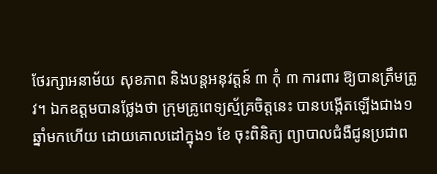ថែរក្សាអនាម័យ សុខភាព និងបន្តអនុវត្តន៍ ៣ កុំ ៣ ការពារ ឱ្យបានត្រឹមត្រូវ។ ឯកឧត្តមបានថ្លែងថា ក្រុមគ្រូពេទ្យស្ម័គ្រចិត្តនេះ បានបង្កើតឡើងជាង១ ឆ្នាំមកហើយ ដោយគោលដៅក្នុង១ ខែ ចុះពិនិត្យ ព្យាបាលជំងឺជូនប្រជាព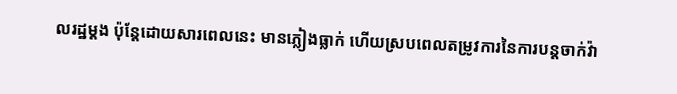លរដ្ឋម្តង ប៉ុន្តែដោយសារពេលនេះ មានភ្លៀងធ្លាក់ ហើយស្របពេលតម្រូវការនៃការបន្តចាក់វ៉ា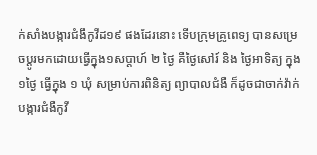ក់សាំងបង្ការជំងឹកូវីដ១៩ ផងដែរនោះ ទើបក្រុមគ្រូពេទ្យ បានសម្រេចប្តូរមកដោយធ្វើក្នុង១សប្តាហ៍ ២ ថ្ងៃ គឺថ្ងៃសៅរ៍ និង ថ្ងៃអាទិត្យ ក្នុង១ថ្ងៃ ធ្វើក្នុង ១ ឃុំ សម្រាប់ការពិនិត្យ ព្យាបាលជំងឺ ក៏ដូចជាចាក់វ៉ាក់បង្ការជំងឺកូវី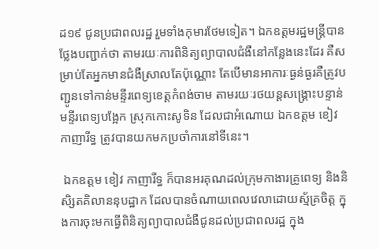ដ១៩ ជូនប្រជាពលរដ្ឋ រួមទាំងកុមារថែមទៀត។ ឯកឧត្ដមរដ្ឋមន្រ្ដីបានថ្លែងបញ្ជាក់ថា តាមរយៈការពិនិត្យព្យាបាលជំងឺនៅកន្លែងនេះដែរ គឺសម្រាប់តែអ្នកមានជំងឺស្រាលតែប៉ុណ្ណោះ តែបើមានអាការៈធ្ងន់ធ្ងរគឺត្រូវបញ្ជូនទៅកាន់មន្ទីរពេទ្យខេត្តកំពង់ចាម តាមរយៈរថយន្តសង្គ្រោះបន្ទាន់ មន្ទីរពេទ្យបង្អែក ស្រុកកោះសូទិន ដែលជាអំណោយ ឯកឧត្តម ខៀវ កាញារីទ្ធ ត្រូវបានយកមកប្រចាំការនៅទីនេះ។

 ឯកឧត្តម ខៀវ កាញារីទ្ធ ក៏បានអរគុណដល់ក្រុមកាងារគ្រូពេទ្យ និងនិសិ្សតគិលាននុបដ្ឋាក ដែលបានចំណាយពេលវេលាដោយស្ម័គ្រចិត្ត ក្នុងការចុះមកធ្វើពិនិត្យព្យាបាលជំងឺជូនដល់ប្រជាពលរដ្ឋ ក្នុង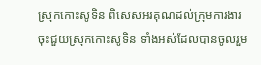ស្រុកកោះសូទិន ពិសេសអរគុណដល់ក្រុមការងារចុះជួយស្រុកកោះសូទិន ទាំងអស់ដែលបានចូលរួម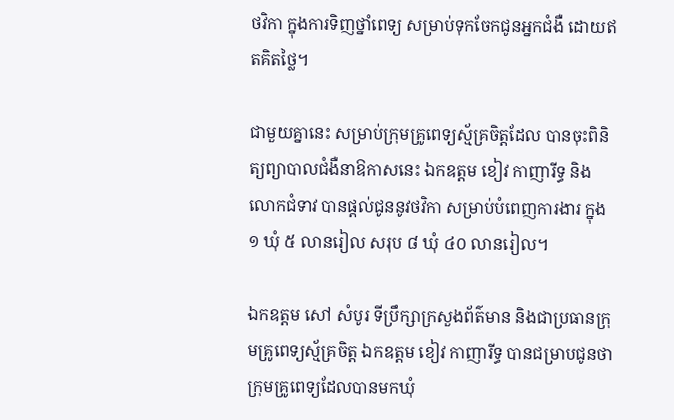ថវិកា ក្នុងការទិញថ្នាំពេទ្យ សម្រាប់ទុកចែកជូនអ្នកជំងឺ ដោយឥតគិតថ្លៃ។

ជាមួយគ្នានេះ សម្រាប់ក្រុមគ្រូពេទ្យស្ម័គ្រចិត្តដែល បានចុះពិនិត្យព្យាបាលជំងឺនាឱកាសនេះ ឯកឧត្តម ខៀវ កាញារីទ្ធ និងលោកជំទាវ បានផ្តល់ជូននូវថវិកា សម្រាប់បំពេញការងារ ក្នុង១ ឃុំ ៥ លានរៀល សរុប ៨ ឃុំ ៤០ លានរៀល។

ឯកឧត្តម សៅ សំបូរ ទីប្រឹក្សាក្រសួងព័ត៌មាន និងជាប្រធានក្រុមគ្រូពេទ្យស្ម័គ្រចិត្ត ឯកឧត្តម ខៀវ កាញារីទ្ធ បានជម្រាបជូនថា ក្រុមគ្រូពេទ្យដែលបានមកឃុំ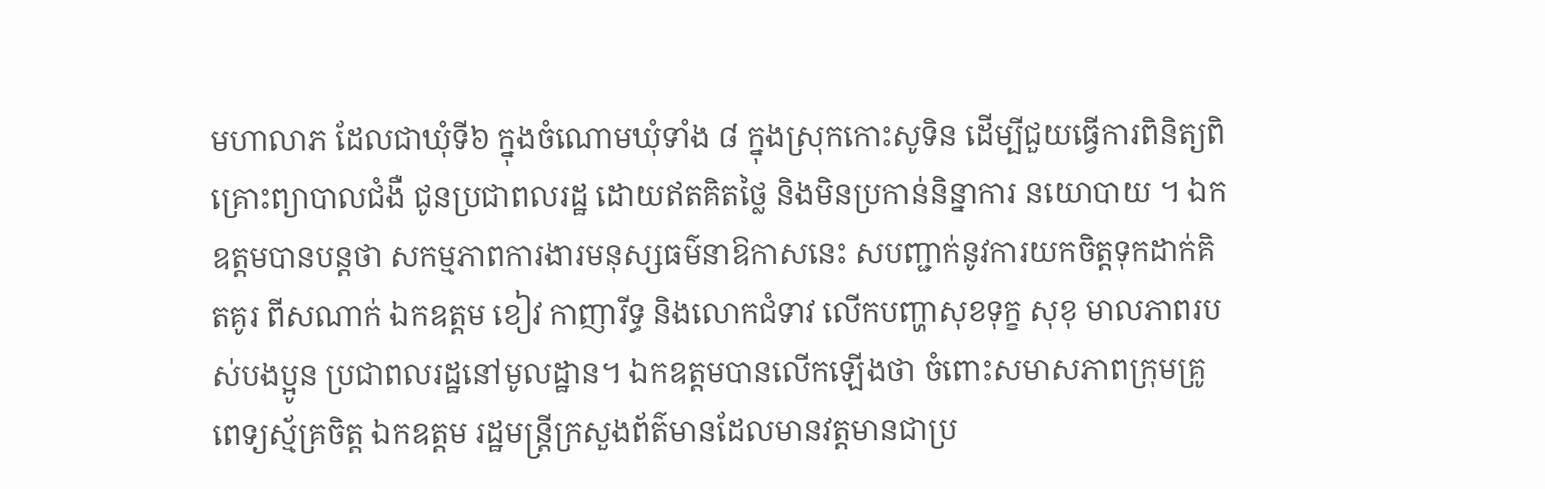មហាលាភ ដែលជាឃុំទី៦ ក្នុងចំណោមឃុំទាំង ៨ ក្នុងស្រុកកោះសូទិន ដើម្បីជួយធ្វើការពិនិត្យពិគ្រោះព្យាបាលជំងឺ ជូនប្រជាពលរដ្ឋ ដោយឥតគិតថ្លៃ និងមិនប្រកាន់និន្នាការ នយោបាយ ។ ឯកឧត្ដមបានបន្ដថា សកម្មភាពការងារមនុស្សធម៌នាឱកាសនេះ សបញ្ជាក់នូវការយកចិត្តទុកដាក់គិតគូរ ពីសណាក់ ឯកឧត្តម ខៀវ កាញារីទ្ធ និងលោកជំទាវ លើកបញ្ហាសុខទុក្ខ សុខុ មាលភាពរបស់បងប្អូន ប្រជាពលរដ្ឋនៅមូលដ្ឋាន។ ឯកឧត្ដមបានលើកឡើងថា ចំពោះសមាសភាពក្រុមគ្រូពេទ្យស័្មគ្រចិត្ត ឯកឧត្តម រដ្ឋមន្រ្តីក្រសួងព័ត៌មានដែលមានវត្តមានជាប្រ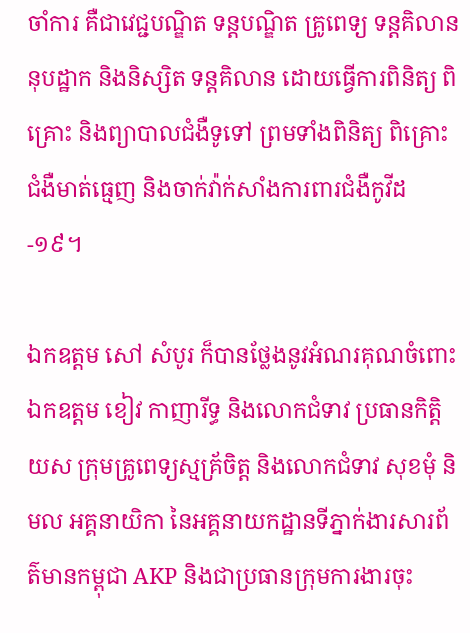ចាំការ គឺជាវេជ្ជបណ្ឌិត ទន្តបណ្ឌិត គ្រូពេទ្យ ទន្តគិលាននុបដ្ឋាក និងនិស្សិត ទន្តគិលាន ដោយធ្វើការពិនិត្យ ពិគ្រោះ និងព្យាបាលជំងឺទូទៅ ព្រមទាំងពិនិត្យ ពិគ្រោះជំងឺមាត់ធ្មេញ និងចាក់វ៉ាក់សាំងការពារជំងឺកូវីដ-១៩។

ឯកឧត្តម សៅ សំបូរ ក៏បានថ្លែងនូវអំណរគុណចំពោះ ឯកឧត្តម ខៀវ កាញារីទ្ធ និងលោកជំទាវ ប្រធានកិត្តិយស ក្រុមគ្រូពេទ្យស្មគ្រ័ចិត្ត និងលោកជំទាវ សុខមុំ និមល អគ្គនាយិកា នៃអគ្គនាយកដ្ឋានទីភ្នាក់ងារសារព័ត៌មានកម្ពុជា AKP និងជាប្រធានក្រុមការងារចុះ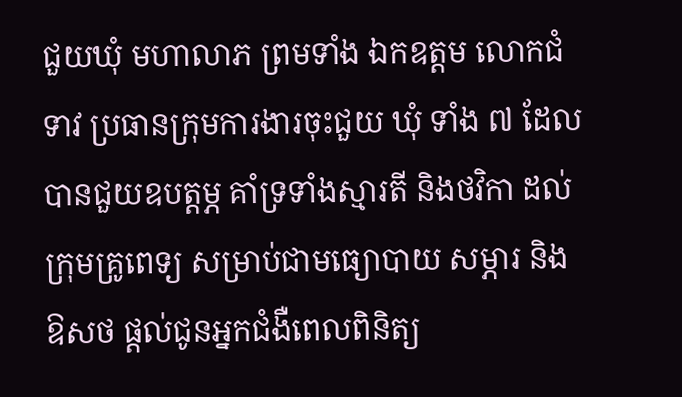ជួយឃុំ មហាលាភ ព្រមទាំង ឯកឧត្តម លោកជំទាវ ប្រធានក្រុមការងារចុះជួយ ឃុំ ទាំង ៧ ដែលបានជួយឧបត្តម្ភ គាំទ្រទាំងស្មារតី និងថវិកា ដល់ក្រុមគ្រូពេទ្យ សម្រាប់ជាមធ្យោបាយ សម្ភារ និង ឱសថ ផ្តល់ជូនអ្នកជំងឺពេលពិនិត្យ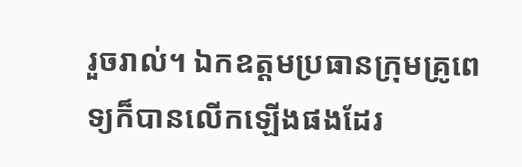រួចរាល់។ ឯកឧត្ដមប្រធានក្រុមគ្រូពេទ្យក៏បានលើកឡើងផងដែរ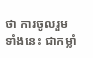ថា ការចូលរួមទាំងនេះ ជាកម្លាំ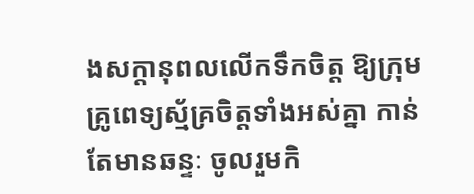ងសក្តានុពលលើកទឹកចិត្ត ឱ្យក្រុមគ្រូពេទ្យស្ម័គ្រចិត្តទាំងអស់គ្នា កាន់តែមានឆន្ទៈ ចូលរួមកិ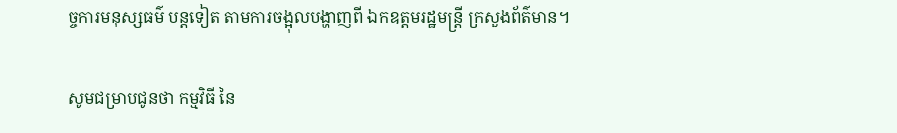ច្ចការមនុស្សធម៌ បន្តទៀត តាមការចង្អុលបង្ហាញពី ឯកឧត្តមរដ្ឋមន្រ្តី ក្រសួងព័ត៌មាន។

សូមជម្រាបជូនថា កម្មវិធី នៃ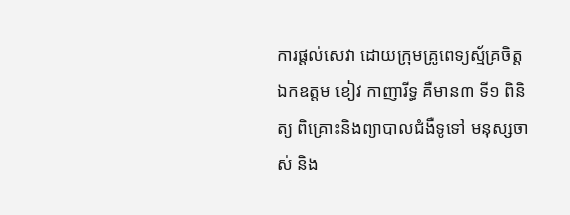ការផ្តល់សេវា ដោយក្រុមគ្រូពេទ្យស្ម័គ្រចិត្ត ឯកឧត្តម ខៀវ កាញារីទ្ធ គឺមាន៣ ទី១ ពិនិត្យ ពិគ្រោះនិងព្យាបាលជំងឺទូទៅ មនុស្សចាស់ និង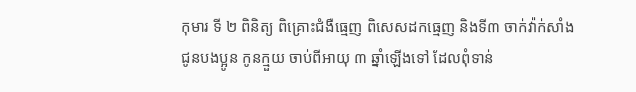កុមារ ទី ២ ពិនិត្យ ពិគ្រោះជំងឺធ្មេញ ពិសេសដកធ្មេញ និងទី៣ ចាក់វ៉ាក់សាំង ជូនបងប្អូន កូនក្មួយ ចាប់ពីអាយុ ៣ ឆ្នាំឡើងទៅ ដែលពុំទាន់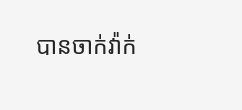បានចាក់វ៉ាក់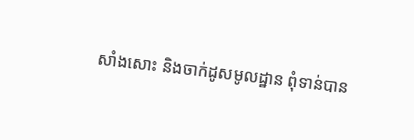សាំងសោះ និងចាក់ដូសមូលដ្ឋាន ពុំទាន់បាន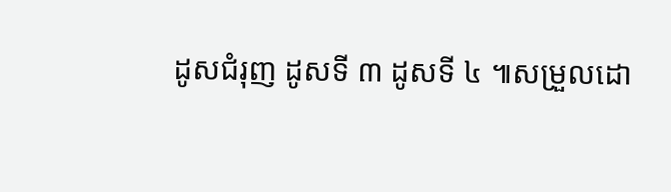ដូសជំរុញ ដូសទី ៣ ដូសទី ៤ ៕សម្រួលដោ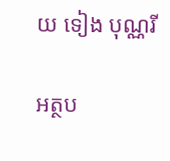យ ទៀង បុណ្ណរី

អត្ថប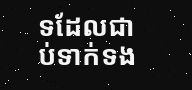ទដែលជាប់ទាក់ទង